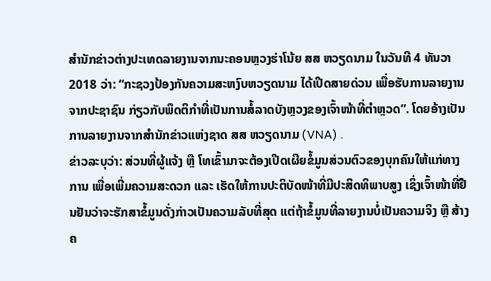ສໍານັກຂ່າວຕ່າງປະເທດລາຍງານຈາກນະຄອນຫຼວງຮ່າໂນ້ຍ ສສ ຫວຽດນາມ ໃນວັນທີ 4 ທັນວາ 2018 ວ່າ: “ກະຊວງປ້ອງກັນຄວາມສະຫງົບຫວຽດນາມ ໄດ້ເປີດສາຍດ່ວນ ເພື່ອຮັບການລາຍງານຈາກປະຊາຊົນ ກ່ຽວກັບພຶດຕິກຳທີ່ເປັນການສໍ້ລາດບັງຫຼວງຂອງເຈົ້າໜ້າທີ່ຕຳຫຼວດ”. ໂດຍອ້າງເປັນການລາຍງານຈາກສໍານັກຂ່າວແຫ່ງຊາດ ສສ ຫວຽດນາມ (VNA) .
ຂ່າວລະບຸວ່າ: ສ່ວນທີ່ຜູ້ແຈ້ງ ຫຼື ໂທເຂົ້າມາຈະຕ້ອງເປີດເຜີຍຂໍ້ມູນສ່ວນຕົວຂອງບຸກຄົນໃຫ້ແກ່ທາງການ ເພື່ອເພີ່ມຄວາມສະດວກ ແລະ ເຮັດໃຫ້ການປະຕິບັດໜ້າທີ່ມີປະສິດທິພາບສູງ ເຊິ່ງເຈົ້າໜ້າທີ່ຢືນຢັນວ່າຈະຮັກສາຂໍ້ມູນດັ່ງກ່າວເປັນຄວາມລັບທີ່ສຸດ ແຕ່ຖ້າຂໍ້ມູນທີ່ລາຍງານບໍ່ເປັນຄວາມຈິງ ຫຼື ສ້າງຄ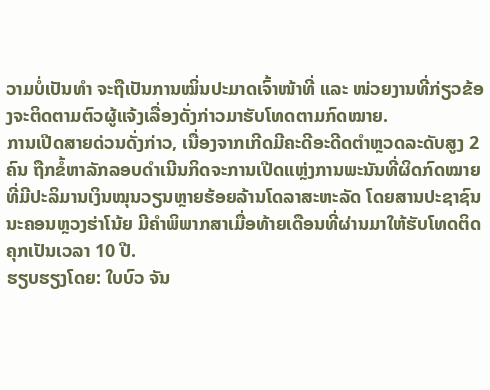ວາມບໍ່ເປັນທໍາ ຈະຖືເປັນການໝິ່ນປະມາດເຈົ້າໜ້າທີ່ ແລະ ໜ່ວຍງານທີ່ກ່ຽວຂ້ອງຈະຕິດຕາມຕົວຜູ້ແຈ້ງເລື່ອງດັ່ງກ່າວມາຮັບໂທດຕາມກົດໝາຍ.
ການເປີດສາຍດ່ວນດັ່ງກ່າວ, ເນື່ອງຈາກເກີດມີຄະດີອະດີດຕຳຫຼວດລະດັບສູງ 2 ຄົນ ຖືກຂໍ້ຫາລັກລອບດຳເນີນກິດຈະການເປີດແຫຼ່ງການພະນັນທີ່ຜິດກົດໝາຍ ທີ່ມີປະລິມານເງິນໝຸນວຽນຫຼາຍຮ້ອຍລ້ານໂດລາສະຫະລັດ ໂດຍສານປະຊາຊົນ ນະຄອນຫຼວງຮ່າໂນ້ຍ ມີຄຳພິພາກສາເມື່ອທ້າຍເດືອນທີ່ຜ່ານມາໃຫ້ຮັບໂທດຕິດຄຸກເປັນເວລາ 10 ປີ.
ຮຽບຮຽງໂດຍ: ໃບບົວ ຈັນ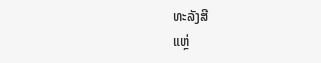ທະລັງສີ
ແຫຼ່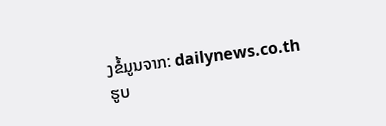ງຂໍ້ມູນຈາກ: dailynews.co.th
ຮູບ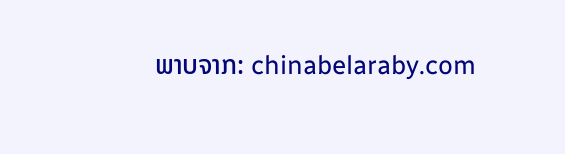ພາບຈາກ: chinabelaraby.com